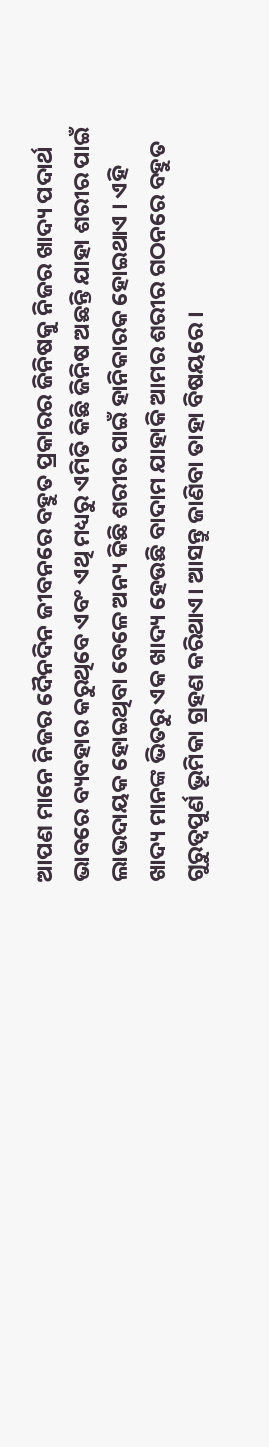ଆପଣ ମାନେ ନିଜର ଦୈନଦିନ ଜୀବନରେ ବହୁତ ପ୍ରକାରର ଜିନିଷକୁ ନିଜର ଖାଦ୍ୟ ପଦାର୍ଥ ଭାବରେ ବ୍ୟବହାର କରୁଥିବେ ଏବଂ ଏଥି ମଧ୍ୟରୁ ଏମିତି କିଛି ଜିନିଷ ଅଛନ୍ତି ଯାହା ଶରୀର ପାଇଁ ଲାଭଦାୟକ ହୋଇଥିବା ବେଳେ ଅନ୍ୟ କିଛି ଶରୀର ପାଇଁ ହାନିକାରକ ହୋଇଥାଏ । ଏହି ଖାଦ୍ୟ ମାନଙ୍କ ଭିତରୁ ଏକ ଖାଦ୍ୟ ହେଉଛି ବାଦାମ ଯାହାକି ଆମର ଶରୀର ଗଠନରେ ବହୁତ ଗୁରୁତ୍ବପୁର୍ଣ ଭୂମିକା ଗ୍ରହଣ କରିଥାଏ। ଆସନ୍ତୁ ଜାଣିବା ତାହା ବିଷୟରେ ।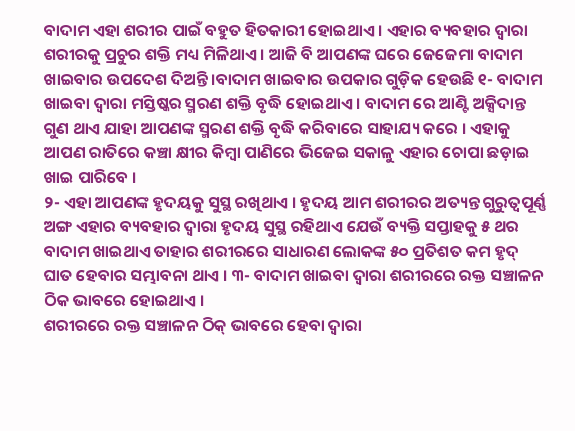ବାଦାମ ଏହା ଶରୀର ପାଇଁ ବହୁତ ହିତକାରୀ ହୋଇଥାଏ । ଏହାର ବ୍ୟବହାର ଦ୍ଵାରା ଶରୀରକୁ ପ୍ରଚୁର ଶକ୍ତି ମଧ୍ୟ ମିଳିଥାଏ । ଆଜି ବି ଆପଣଙ୍କ ଘରେ ଜେଜେମା ବାଦାମ ଖାଇବାର ଉପଦେଶ ଦିଅନ୍ତି।ବାଦାମ ଖାଇବାର ଉପକାର ଗୁଡ଼ିକ ହେଉଛି ୧- ବାଦାମ ଖାଇବା ଦ୍ଵାରା ମସ୍ତିଷ୍କର ସ୍ମରଣ ଶକ୍ତି ବୃଦ୍ଧି ହୋଇଥାଏ । ବାଦାମ ରେ ଆଣ୍ଟି ଅକ୍ସିଦାନ୍ତ ଗୁଣ ଥାଏ ଯାହା ଆପଣଙ୍କ ସ୍ମରଣ ଶକ୍ତି ବୃଦ୍ଧି କରିବାରେ ସାହାଯ୍ୟ କରେ । ଏହାକୁ ଆପଣ ରାତିରେ କଞ୍ଚା କ୍ଷୀର କିମ୍ବା ପାଣିରେ ଭିଜେଇ ସକାଳୁ ଏହାର ଚୋପା ଛଡ଼ାଇ ଖାଇ ପାରିବେ ।
୨- ଏହା ଆପଣଙ୍କ ହୃଦୟକୁ ସୁସ୍ଥ ରଖିଥାଏ । ହୃଦୟ ଆମ ଶରୀରର ଅତ୍ୟନ୍ତ ଗୁରୁତ୍ୱପୂର୍ଣ୍ଣ ଅଙ୍ଗ ଏହାର ବ୍ୟବହାର ଦ୍ଵାରା ହୃଦୟ ସୁସ୍ଥ ରହିଥାଏ ଯେଉଁ ବ୍ୟକ୍ତି ସପ୍ତାହକୁ ୫ ଥର ବାଦାମ ଖାଇଥାଏ ତାହାର ଶରୀରରେ ସାଧାରଣ ଲୋକଙ୍କ ୫୦ ପ୍ରତିଶତ କମ ହୃଦ୍ ଘାତ ହେବାର ସମ୍ଭାବନା ଥାଏ । ୩- ବାଦାମ ଖାଇବା ଦ୍ଵାରା ଶରୀରରେ ରକ୍ତ ସଞ୍ଚାଳନ ଠିକ ଭାବରେ ହୋଇଥାଏ ।
ଶରୀରରେ ରକ୍ତ ସଞ୍ଚାଳନ ଠିକ୍ ଭାବରେ ହେବା ଦ୍ଵାରା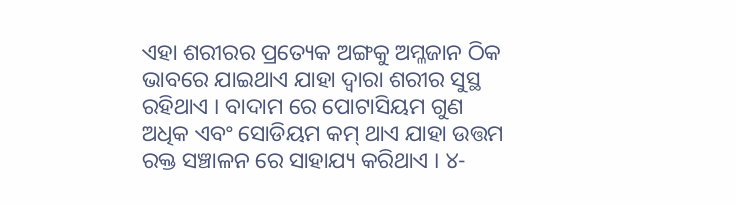ଏହା ଶରୀରର ପ୍ରତ୍ୟେକ ଅଙ୍ଗକୁ ଅମ୍ଳଜାନ ଠିକ ଭାବରେ ଯାଇଥାଏ ଯାହା ଦ୍ଵାରା ଶରୀର ସୁସ୍ଥ ରହିଥାଏ । ବାଦାମ ରେ ପୋଟାସିୟମ ଗୁଣ ଅଧିକ ଏବଂ ସୋଡିୟମ କମ୍ ଥାଏ ଯାହା ଉତ୍ତମ ରକ୍ତ ସଞ୍ଚାଳନ ରେ ସାହାଯ୍ୟ କରିଥାଏ । ୪-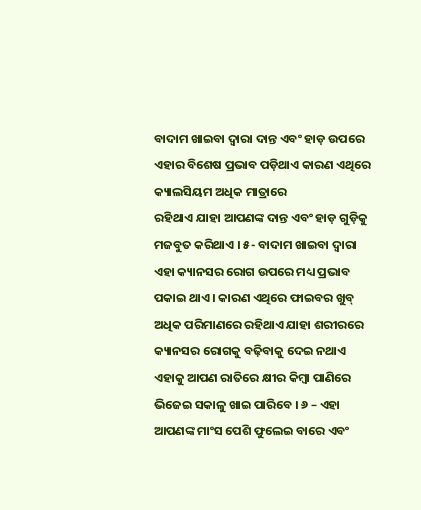ବାଦାମ ଖାଇବା ଦ୍ଵାରା ଦାନ୍ତ ଏବଂ ହାଡ଼ ଉପରେ ଏହାର ବିଶେଷ ପ୍ରଭାବ ପଡ଼ିଥାଏ କାରଣ ଏଥିରେ କ୍ୟାଲସିୟମ ଅଧିକ ମାତ୍ରାରେ
ରହିଥାଏ ଯାହା ଆପଣଙ୍କ ଦାନ୍ତ ଏବଂ ହାଡ଼ ଗୁଡ଼ିକୁ ମଜବୁତ କରିଥାଏ । ୫- ବାଦାମ ଖାଇବା ଦ୍ଵାରା ଏହା କ୍ୟାନସର ରୋଗ ଉପରେ ମଧ୍ୟ ପ୍ରଭାବ ପକାଇ ଥାଏ । କାରଣ ଏଥିରେ ଫାଇବର ଖୁବ୍ ଅଧିକ ପରିମାଣରେ ରହିଥାଏ ଯାହା ଶରୀରରେ କ୍ୟାନସର ରୋଗକୁ ବଢ଼ିବାକୁ ଦେଇ ନଥାଏ ଏହାକୁ ଆପଣ ରାତିରେ କ୍ଷୀର କିମ୍ବା ପାଣିରେ ଭିଜେଇ ସକାଳୁ ଖାଇ ପାରିବେ । ୬ – ଏହା ଆପଣଙ୍କ ମାଂସ ପେଶି ଫୁଲେଇ ବାରେ ଏବଂ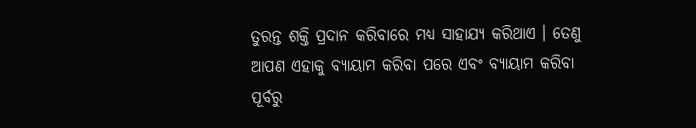ତୁରନ୍ତ ଶକ୍ତି ପ୍ରଦାନ କରିବାରେ ମଧ୍ୟ ସାହାଯ୍ୟ କରିଥାଏ । ତେଣୁ ଆପଣ ଏହାକୁ ବ୍ୟାୟାମ କରିବା ପରେ ଏବଂ ବ୍ୟାୟାମ କରିବା ପୂର୍ବରୁ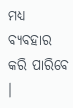ମଧ୍ୟ ବ୍ୟବହାର କରି ପାରିବେ ।